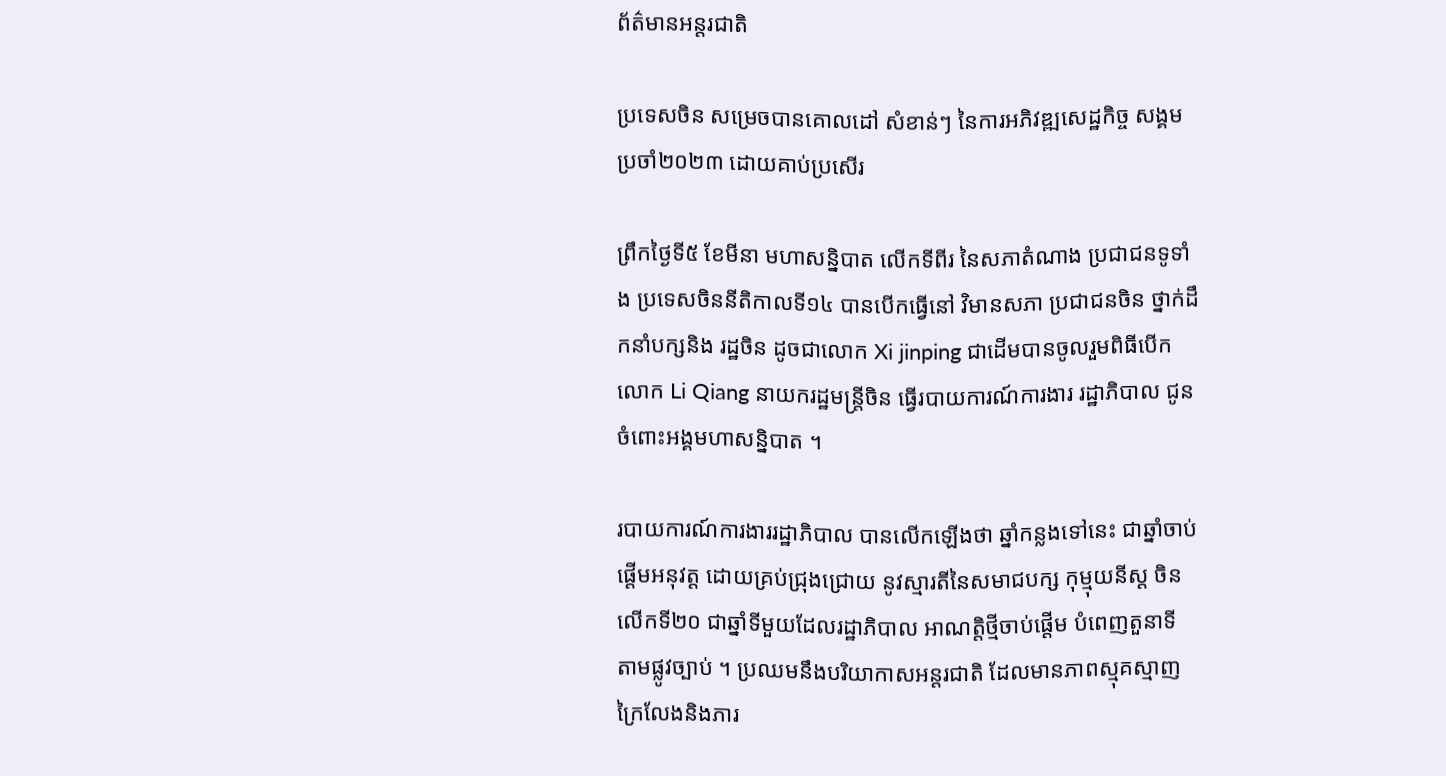ព័ត៌មានអន្តរជាតិ

ប្រទេសចិន សម្រេចបានគោលដៅ សំខាន់ៗ នៃការអភិវឌ្ឍសេដ្ឋកិច្ច សង្គមប្រចាំ២០២៣ ដោយគាប់ប្រសើរ

ព្រឹកថ្ងៃទី៥ ខែមីនា មហាសន្និបាត លើកទីពីរ នៃសភាតំណាង ប្រជាជនទូទាំង ប្រទេសចិននីតិកាលទី១៤ បានបើកធ្វើនៅ វិមានសភា ប្រជាជនចិន ថ្នាក់ដឹកនាំបក្សនិង រដ្ឋចិន ដូចជាលោក Xi jinping ជាដើមបានចូលរួមពិធីបើក លោក Li Qiang នាយករដ្ឋមន្ត្រីចិន ធ្វើរបាយការណ៍ការងារ រដ្ឋាភិបាល ជូនចំពោះអង្គមហាសន្និបាត ។

របាយការណ៍ការងាររដ្ឋាភិបាល បានលើកឡើងថា ឆ្នាំកន្លងទៅនេះ ជាឆ្នាំចាប់ផ្តើមអនុវត្ត ដោយគ្រប់ជ្រុងជ្រោយ នូវស្មារតីនៃសមាជបក្ស កុម្មុយនីស្ត ចិន លើកទី២០ ជាឆ្នាំទីមួយដែលរដ្ឋាភិបាល អាណត្តិថ្មីចាប់ផ្តើម បំពេញតួនាទី តាមផ្លូវច្បាប់ ។ ប្រឈមនឹងបរិយាកាសអន្តរជាតិ ដែលមានភាពស្មុគស្មាញ ក្រៃលែងនិងភារ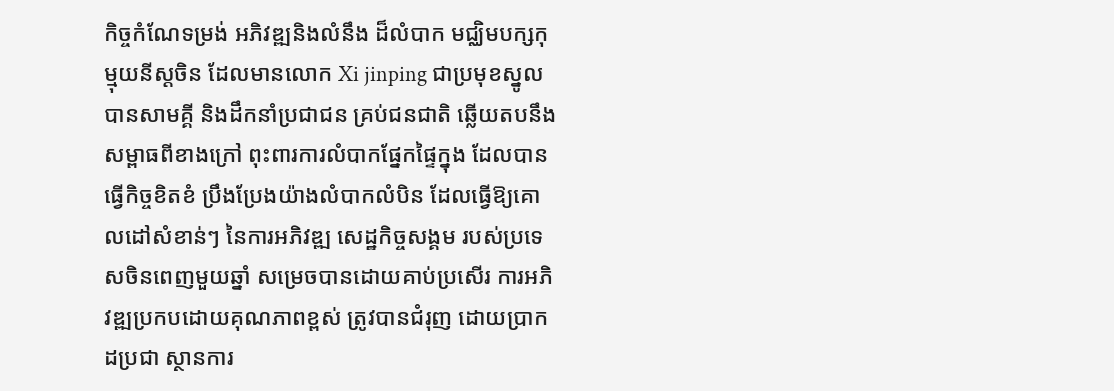កិច្ចកំណែទម្រង់ អភិវឌ្ឍនិងលំនឹង ដ៏លំបាក មជ្ឈិមបក្សកុម្មុយនីស្តចិន ដែលមានលោក Xi jinping ជាប្រមុខស្នូលបានសាមគ្គី និងដឹកនាំប្រជាជន គ្រប់ជនជាតិ ឆ្លើយតបនឹង សម្ពាធពីខាងក្រៅ ពុះពារការលំបាកផ្នែកផ្ទៃក្នុង ដែលបានធ្វើកិច្ចខិតខំ ប្រឹងប្រែងយ៉ាងលំបាកលំបិន ដែលធ្វើឱ្យគោលដៅសំខាន់ៗ នៃការអភិវឌ្ឍ សេដ្ឋកិច្ចសង្គម របស់ប្រទេសចិនពេញមួយឆ្នាំ សម្រេចបានដោយគាប់ប្រសើរ ការអភិវឌ្ឍប្រកបដោយគុណភាពខ្ពស់ ត្រូវបានជំរុញ ដោយប្រាកដប្រជា ស្ថានការ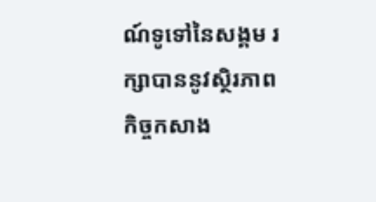ណ៍ទូទៅនៃសង្គម រក្សាបាននូវស្ថិរភាព កិច្ចកសាង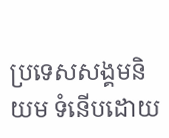ប្រទេសសង្គមនិយម ទំនើបដោយ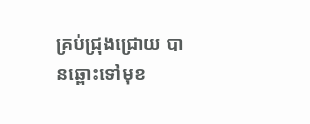គ្រប់ជ្រុងជ្រោយ បានឆ្ពោះទៅមុខ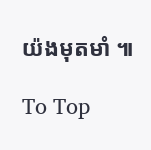យ៉ងមុតមាំ ៕

To Top